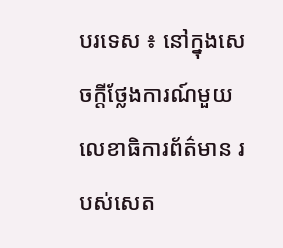បរទេស ៖ នៅក្នុងសេចក្តីថ្លែងការណ៍មួយ លេខាធិការព័ត៌មាន របស់សេត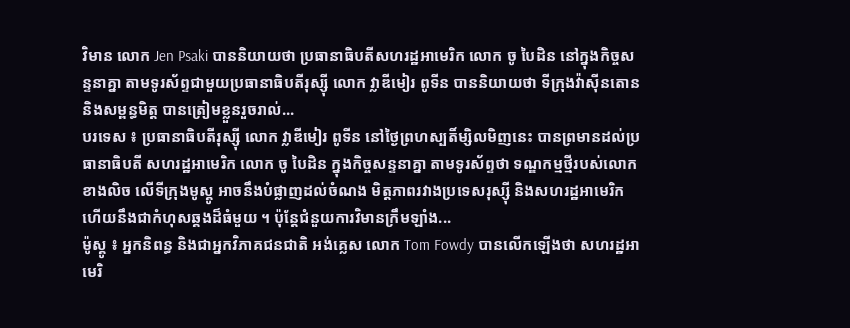វិមាន លោក Jen Psaki បាននិយាយថា ប្រធានាធិបតីសហរដ្ឋអាមេរិក លោក ចូ បៃដិន នៅក្នុងកិច្ចសន្ទនាគ្នា តាមទូរស័ព្ទជាមួយប្រធានាធិបតីរុស្ស៊ី លោក វ្លាឌីមៀរ ពូទីន បាននិយាយថា ទីក្រុងវ៉ាស៊ីនតោន និងសម្ពន្ធមិត្ត បានត្រៀមខ្លួនរួចរាល់...
បរទេស ៖ ប្រធានាធិបតីរុស្ស៊ី លោក វ្លាឌីមៀរ ពូទីន នៅថ្ងៃព្រហស្បតិ៍ម្សិលមិញនេះ បានព្រមានដល់ប្រធានាធិបតី សហរដ្ឋអាមេរិក លោក ចូ បៃដិន ក្នុងកិច្ចសន្ទនាគ្នា តាមទូរស័ព្ទថា ទណ្ឌកម្មថ្មីរបស់លោកខាងលិច លើទីក្រុងមូស្គូ អាចនឹងបំផ្លាញដល់ចំណង មិត្តភាពរវាងប្រទេសរុស្ស៊ី និងសហរដ្ឋអាមេរិក ហើយនឹងជាកំហុសឆ្គងដ៏ធំមួយ ។ ប៉ុន្តែជំនួយការវិមានក្រឹមឡាំង...
ម៉ូស្គូ ៖ អ្នកនិពន្ធ និងជាអ្នកវិភាគជនជាតិ អង់គ្លេស លោក Tom Fowdy បានលើកឡើងថា សហរដ្ឋអាមេរិ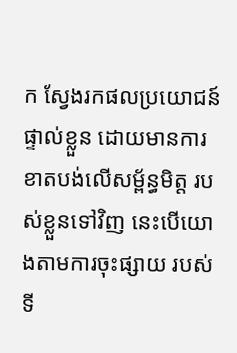ក ស្វែងរកផលប្រយោជន៍ផ្ទាល់ខ្លួន ដោយមានការខាតបង់លើសម្ព័ន្ធមិត្ត របស់ខ្លួនទៅវិញ នេះបើយោងតាមការចុះផ្សាយ របស់ទី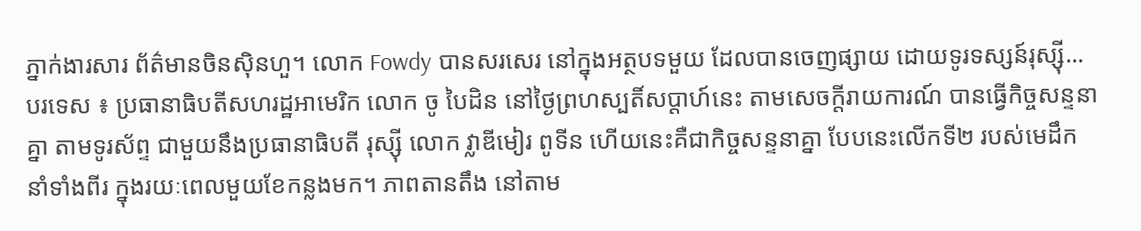ភ្នាក់ងារសារ ព័ត៌មានចិនស៊ិនហួ។ លោក Fowdy បានសរសេរ នៅក្នុងអត្ថបទមួយ ដែលបានចេញផ្សាយ ដោយទូរទស្សន៍រុស្ស៊ី...
បរទេស ៖ ប្រធានាធិបតីសហរដ្ឋអាមេរិក លោក ចូ បៃដិន នៅថ្ងៃព្រហស្បតិ៍សប្ដាហ៍នេះ តាមសេចក្តីរាយការណ៍ បានធ្វើកិច្ចសន្ទនាគ្នា តាមទូរស័ព្ទ ជាមួយនឹងប្រធានាធិបតី រុស្ស៊ី លោក វ្លាឌីមៀរ ពូទីន ហើយនេះគឺជាកិច្ចសន្ទនាគ្នា បែបនេះលើកទី២ របស់មេដឹកនាំទាំងពីរ ក្នុងរយៈពេលមួយខែកន្លងមក។ ភាពតានតឹង នៅតាម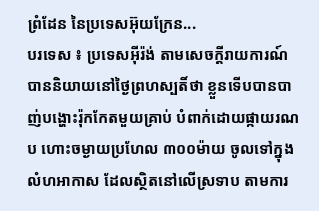ព្រំដែន នៃប្រទេសអ៊ុយក្រែន...
បរទេស ៖ ប្រទេសអ៊ីរ៉ង់ តាមសេចក្តីរាយការណ៍ បាននិយាយនៅថ្ងៃព្រហស្បតិ៍ថា ខ្លួនទើបបានបាញ់បង្ហោះរ៉ុកកែតមួយគ្រាប់ បំពាក់ដោយផ្កាយរណប ហោះចម្ងាយប្រហែល ៣០០ម៉ាយ ចូលទៅក្នុងលំហអាកាស ដែលស្ថិតនៅលើស្រទាប តាមការ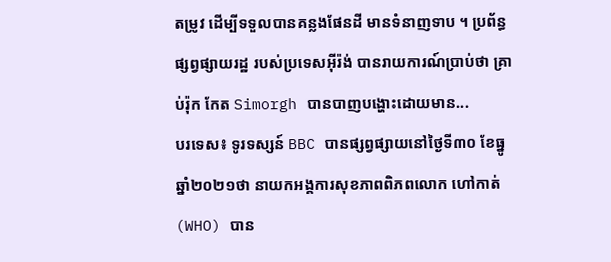តម្រូវ ដើម្បីទទួលបានគន្លងផែនដី មានទំនាញទាប ។ ប្រព័ន្ធផ្សព្វផ្សាយរដ្ឋ របស់ប្រទេសអ៊ីរ៉ង់ បានរាយការណ៍ប្រាប់ថា គ្រាប់រ៉ុក កែត Simorgh បានបាញបង្ហោះដោយមាន...
បរទេស៖ ទូរទស្សន៍ BBC បានផ្សព្វផ្សាយនៅថ្ងៃទី៣០ ខែធ្នូ ឆ្នាំ២០២១ថា នាយកអង្គការសុខភាពពិភពលោក ហៅកាត់(WHO) បាន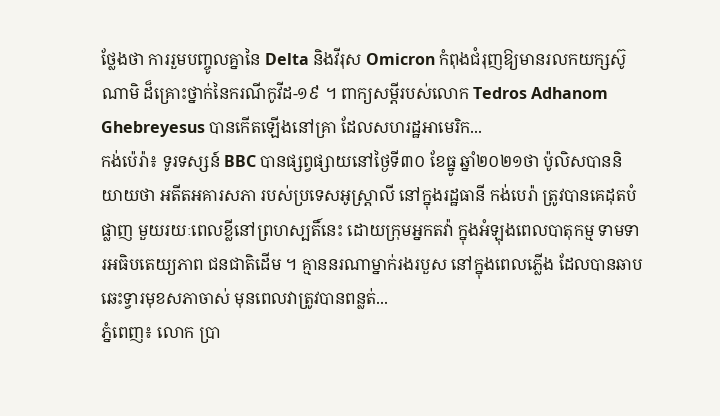ថ្លែងថា ការរួមបញ្ចូលគ្នានៃ Delta និងវីរុស Omicron កំពុងជំរុញឱ្យមានរលកយក្សស៊ូណាមិ ដ៏គ្រោះថ្នាក់នៃករណីកូវីដ-១៩ ។ ពាក្យសម្ដីរបស់លោក Tedros Adhanom Ghebreyesus បានកើតឡើងនៅគ្រា ដែលសហរដ្ឋអាមេរិក...
កង់ប៉េរ៉ា៖ ទូរទស្សន៍ BBC បានផ្សព្វផ្សាយនៅថ្ងៃទី៣០ ខែធ្នូ ឆ្នាំ២០២១ថា ប៉ូលិសបាននិយាយថា អតីតអគារសភា របស់ប្រទេសអូស្ត្រាលី នៅក្នុងរដ្ឋធានី កង់បេរ៉ា ត្រូវបានគេដុតបំផ្លាញ មួយរយៈពេលខ្លីនៅព្រហស្បតិ៍នេះ ដោយក្រុមអ្នកតវ៉ា ក្នុងអំឡុងពេលបាតុកម្ម ទាមទារអធិបតេយ្យភាព ជនជាតិដើម ។ គ្មាននរណាម្នាក់រងរបួស នៅក្នុងពេលភ្លើង ដែលបានឆាបឆេះទ្វារមុខសភាចាស់ មុនពេលវាត្រូវបានពន្លត់...
ភ្នំពេញ៖ លោក ប្រា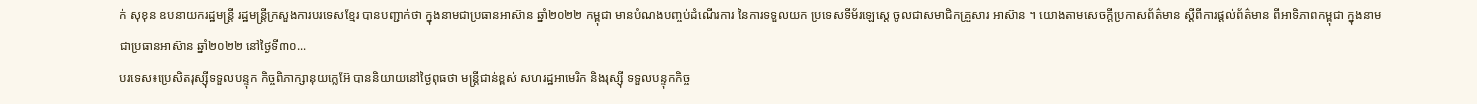ក់ សុខុន ឧបនាយករដ្ឋមន្ត្រី រដ្ឋមន្ត្រីក្រសួងការបរទេសខ្មែរ បានបញ្ជាក់ថា ក្នុងនាមជាប្រធានអាស៊ាន ឆ្នាំ២០២២ កម្ពុជា មានបំណងបញ្ចប់ដំណើរការ នៃការទទួលយក ប្រទេសទីម័រឡេស្តេ ចូលជាសមាជិកគ្រួសារ អាស៊ាន ។ យោងតាមសេចក្ដីប្រកាសព័ត៌មាន ស្ដីពីការផ្តល់ព័ត៌មាន ពីអាទិភាពកម្ពុជា ក្នុងនាមជាប្រធានអាស៊ាន ឆ្នាំ២០២២ នៅថ្ងៃទី៣០...
បរទេស៖ប្រេសិតរុស្ស៊ីទទួលបន្ទុក កិច្ចពិភាក្សានុយក្លេអ៊ែ បាននិយាយនៅថ្ងៃពុធថា មន្ត្រីជាន់ខ្ពស់ សហរដ្ឋអាមេរិក និងរុស្ស៊ី ទទួលបន្ទុកកិច្ច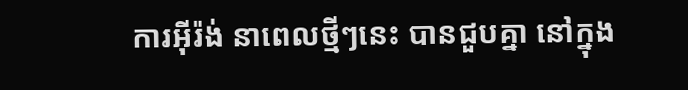ការអ៊ីរ៉ង់ នាពេលថ្មីៗនេះ បានជួបគ្នា នៅក្នុង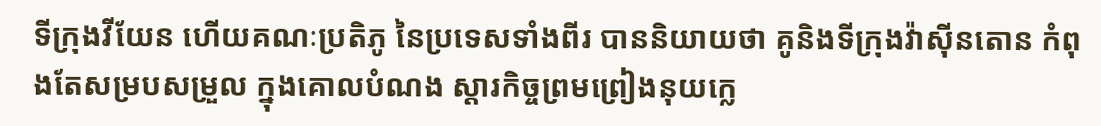ទីក្រុងវីយែន ហើយគណៈប្រតិភូ នៃប្រទេសទាំងពីរ បាននិយាយថា គូនិងទីក្រុងវ៉ាស៊ីនតោន កំពុងតែសម្របសម្រួល ក្នុងគោលបំណង ស្តារកិច្ចព្រមព្រៀងនុយក្លេ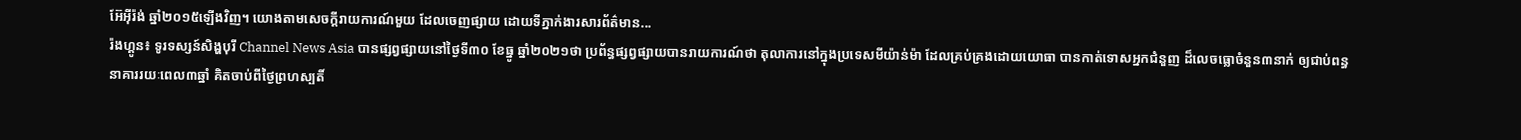អ៊ែអ៊ីរ៉ង់ ឆ្នាំ២០១៥ឡើងវិញ។ យោងតាមសេចក្តីរាយការណ៍មួយ ដែលចេញផ្សាយ ដោយទីភ្នាក់ងារសារព័ត៌មាន...
រ៉ងហ្គូន៖ ទូរទស្សន៍សិង្ហបុរី Channel News Asia បានផ្សព្វផ្សាយនៅថ្ងៃទី៣០ ខែធ្នូ ឆ្នាំ២០២១ថា ប្រព័ន្ធផ្សព្វផ្សាយបានរាយការណ៍ថា តុលាការនៅក្នុងប្រទេសមីយ៉ាន់ម៉ា ដែលគ្រប់គ្រងដោយយោធា បានកាត់ទោសអ្នកជំនួញ ដ៏លេចធ្លោចំនួន៣នាក់ ឲ្យជាប់ពន្ធនាគាររយៈពេល៣ឆ្នាំ គិតចាប់ពីថ្ងៃព្រហស្បតិ៍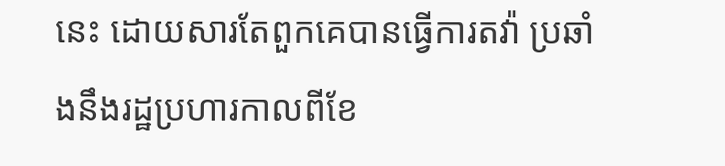នេះ ដោយសារតែពួកគេបានធ្វើការតវ៉ា ប្រឆាំងនឹងរដ្ឋប្រហារកាលពីខែ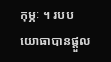កុម្ភៈ ។ របបយោធាបានផ្ដួល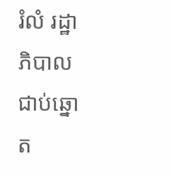រំលំ រដ្ឋាភិបាលជាប់ឆ្នោត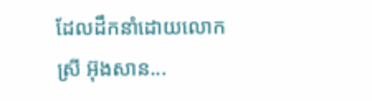ដែលដឹកនាំដោយលោកស្រី អ៊ុងសាន...